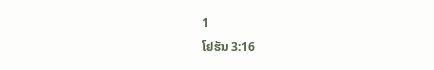1
ໂຢຮັນ 3:16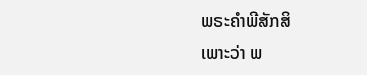ພຣະຄຳພີສັກສິ
ເພາະວ່າ ພ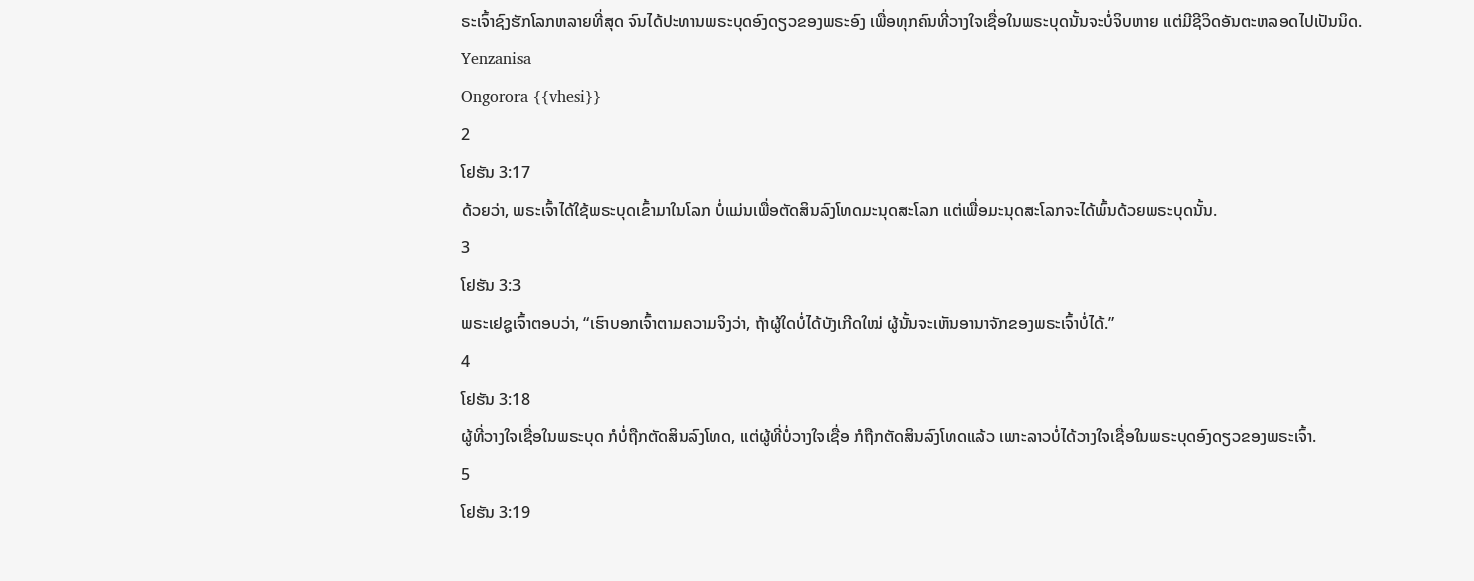ຣະເຈົ້າຊົງຮັກໂລກຫລາຍທີ່ສຸດ ຈົນໄດ້ປະທານພຣະບຸດອົງດຽວຂອງພຣະອົງ ເພື່ອທຸກຄົນທີ່ວາງໃຈເຊື່ອໃນພຣະບຸດນັ້ນຈະບໍ່ຈິບຫາຍ ແຕ່ມີຊີວິດອັນຕະຫລອດໄປເປັນນິດ.
Yenzanisa
Ongorora {{vhesi}}
2
ໂຢຮັນ 3:17
ດ້ວຍວ່າ, ພຣະເຈົ້າໄດ້ໃຊ້ພຣະບຸດເຂົ້າມາໃນໂລກ ບໍ່ແມ່ນເພື່ອຕັດສິນລົງໂທດມະນຸດສະໂລກ ແຕ່ເພື່ອມະນຸດສະໂລກຈະໄດ້ພົ້ນດ້ວຍພຣະບຸດນັ້ນ.
3
ໂຢຮັນ 3:3
ພຣະເຢຊູເຈົ້າຕອບວ່າ, “ເຮົາບອກເຈົ້າຕາມຄວາມຈິງວ່າ, ຖ້າຜູ້ໃດບໍ່ໄດ້ບັງເກີດໃໝ່ ຜູ້ນັ້ນຈະເຫັນອານາຈັກຂອງພຣະເຈົ້າບໍ່ໄດ້.”
4
ໂຢຮັນ 3:18
ຜູ້ທີ່ວາງໃຈເຊື່ອໃນພຣະບຸດ ກໍບໍ່ຖືກຕັດສິນລົງໂທດ, ແຕ່ຜູ້ທີ່ບໍ່ວາງໃຈເຊື່ອ ກໍຖືກຕັດສິນລົງໂທດແລ້ວ ເພາະລາວບໍ່ໄດ້ວາງໃຈເຊື່ອໃນພຣະບຸດອົງດຽວຂອງພຣະເຈົ້າ.
5
ໂຢຮັນ 3:19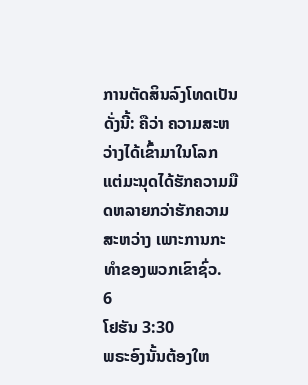ການຕັດສິນລົງໂທດເປັນດັ່ງນີ້: ຄືວ່າ ຄວາມສະຫວ່າງໄດ້ເຂົ້າມາໃນໂລກ ແຕ່ມະນຸດໄດ້ຮັກຄວາມມືດຫລາຍກວ່າຮັກຄວາມສະຫວ່າງ ເພາະການກະທຳຂອງພວກເຂົາຊົ່ວ.
6
ໂຢຮັນ 3:30
ພຣະອົງນັ້ນຕ້ອງໃຫ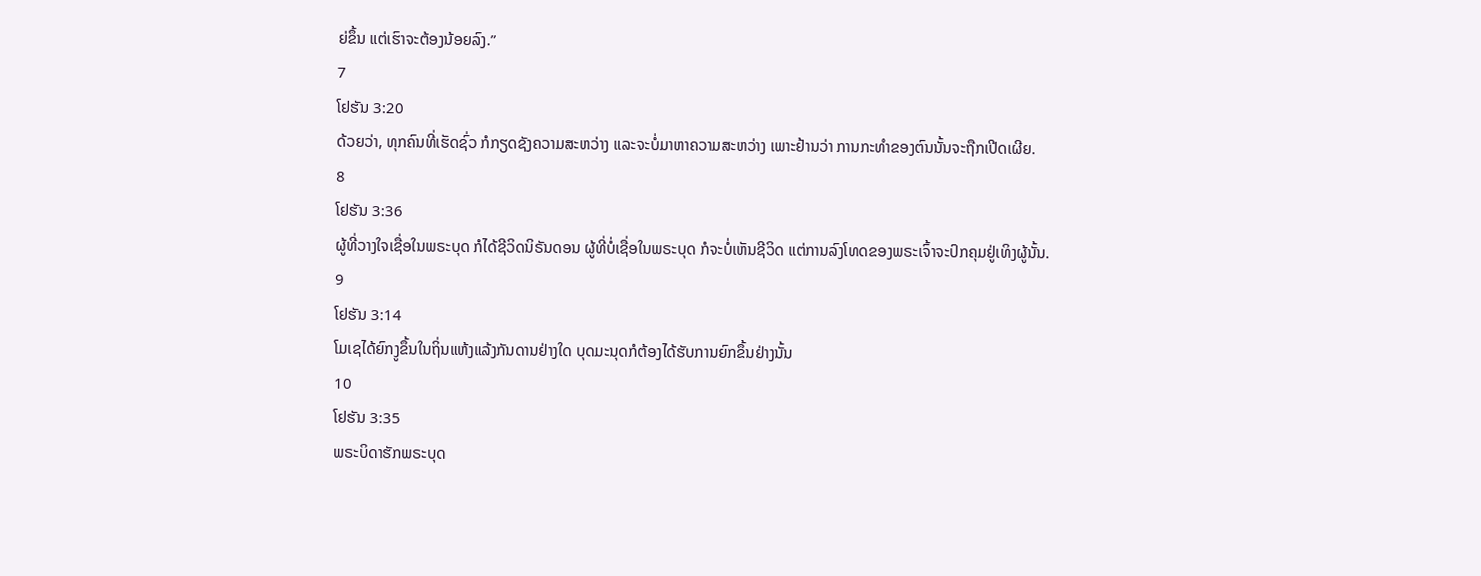ຍ່ຂຶ້ນ ແຕ່ເຮົາຈະຕ້ອງນ້ອຍລົງ.”
7
ໂຢຮັນ 3:20
ດ້ວຍວ່າ, ທຸກຄົນທີ່ເຮັດຊົ່ວ ກໍກຽດຊັງຄວາມສະຫວ່າງ ແລະຈະບໍ່ມາຫາຄວາມສະຫວ່າງ ເພາະຢ້ານວ່າ ການກະທຳຂອງຕົນນັ້ນຈະຖືກເປີດເຜີຍ.
8
ໂຢຮັນ 3:36
ຜູ້ທີ່ວາງໃຈເຊື່ອໃນພຣະບຸດ ກໍໄດ້ຊີວິດນິຣັນດອນ ຜູ້ທີ່ບໍ່ເຊື່ອໃນພຣະບຸດ ກໍຈະບໍ່ເຫັນຊີວິດ ແຕ່ການລົງໂທດຂອງພຣະເຈົ້າຈະປົກຄຸມຢູ່ເທິງຜູ້ນັ້ນ.
9
ໂຢຮັນ 3:14
ໂມເຊໄດ້ຍົກງູຂຶ້ນໃນຖິ່ນແຫ້ງແລ້ງກັນດານຢ່າງໃດ ບຸດມະນຸດກໍຕ້ອງໄດ້ຮັບການຍົກຂຶ້ນຢ່າງນັ້ນ
10
ໂຢຮັນ 3:35
ພຣະບິດາຮັກພຣະບຸດ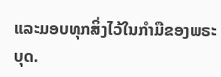ແລະມອບທຸກສິ່ງໄວ້ໃນກຳມືຂອງພຣະບຸດ.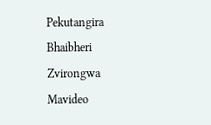Pekutangira
Bhaibheri
Zvirongwa
Mavideo